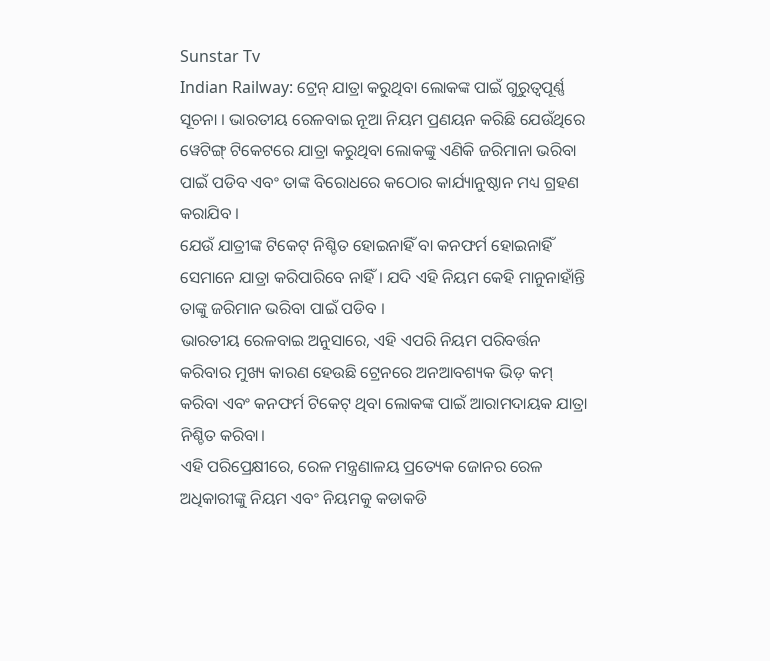Sunstar Tv
Indian Railway: ଟ୍ରେନ୍ ଯାତ୍ରା କରୁଥିବା ଲୋକଙ୍କ ପାଇଁ ଗୁରୁତ୍ୱପୂର୍ଣ୍ଣ ସୂଚନା । ଭାରତୀୟ ରେଳବାଇ ନୂଆ ନିୟମ ପ୍ରଣୟନ କରିଛି ଯେଉଁଥିରେ ୱେଟିଙ୍ଗ୍ ଟିକେଟରେ ଯାତ୍ରା କରୁଥିବା ଲୋକଙ୍କୁ ଏଣିକି ଜରିମାନା ଭରିବା ପାଇଁ ପଡିବ ଏବଂ ତାଙ୍କ ବିରୋଧରେ କଠୋର କାର୍ଯ୍ୟାନୁଷ୍ଠାନ ମଧ୍ୟ ଗ୍ରହଣ କରାଯିବ ।
ଯେଉଁ ଯାତ୍ରୀଙ୍କ ଟିକେଟ୍ ନିଶ୍ଚିତ ହୋଇନାହିଁ ବା କନଫର୍ମ ହୋଇନାହିଁ ସେମାନେ ଯାତ୍ରା କରିପାରିବେ ନାହିଁ । ଯଦି ଏହି ନିୟମ କେହି ମାନୁନାହାଁନ୍ତି ତାଙ୍କୁ ଜରିମାନ ଭରିବା ପାଇଁ ପଡିବ ।
ଭାରତୀୟ ରେଳବାଇ ଅନୁସାରେ, ଏହି ଏପରି ନିୟମ ପରିବର୍ତ୍ତନ କରିବାର ମୁଖ୍ୟ କାରଣ ହେଉଛି ଟ୍ରେନରେ ଅନଆବଶ୍ୟକ ଭିଡ଼ କମ୍ କରିବା ଏବଂ କନଫର୍ମ ଟିକେଟ୍ ଥିବା ଲୋକଙ୍କ ପାଇଁ ଆରାମଦାୟକ ଯାତ୍ରା ନିଶ୍ଚିତ କରିବା।
ଏହି ପରିପ୍ରେକ୍ଷୀରେ, ରେଳ ମନ୍ତ୍ରଣାଳୟ ପ୍ରତ୍ୟେକ ଜୋନର ରେଳ ଅଧିକାରୀଙ୍କୁ ନିୟମ ଏବଂ ନିୟମକୁ କଡାକଡି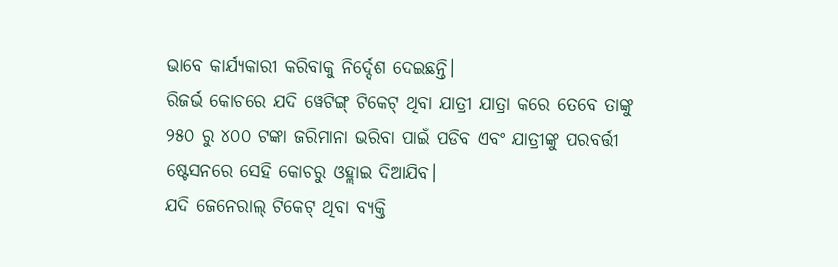ଭାବେ କାର୍ଯ୍ୟକାରୀ କରିବାକୁ ନିର୍ଦ୍ଦେଶ ଦେଇଛନ୍ତି।
ରିଜର୍ଭ କୋଚରେ ଯଦି ୱେଟିଙ୍ଗ୍ ଟିକେଟ୍ ଥିବା ଯାତ୍ରୀ ଯାତ୍ରା କରେ ତେବେ ତାଙ୍କୁ ୨୫୦ ରୁ ୪୦୦ ଟଙ୍କା ଜରିମାନା ଭରିବା ପାଇଁ ପଡିବ ଏବଂ ଯାତ୍ରୀଙ୍କୁ ପରବର୍ତ୍ତୀ ଷ୍ଟେସନରେ ସେହି କୋଚରୁ ଓହ୍ଲାଇ ଦିଆଯିବ।
ଯଦି ଜେନେରାଲ୍ ଟିକେଟ୍ ଥିବା ବ୍ୟକ୍ତି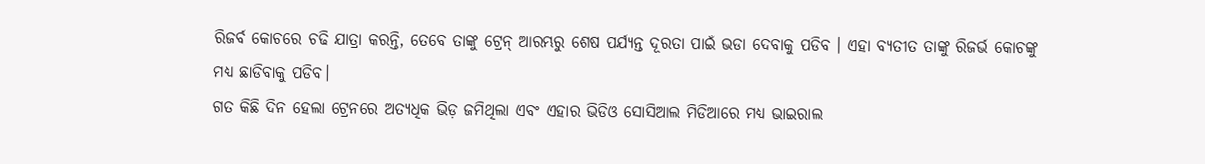ରିଜର୍ବ କୋଚରେ ଚଢି ଯାତ୍ରା କରନ୍ତି, ତେବେ ତାଙ୍କୁ ଟ୍ରେନ୍ ଆରମ୍ଭରୁ ଶେଷ ପର୍ଯ୍ୟନ୍ତ ଦୂରତା ପାଇଁ ଭଡା ଦେବାକୁ ପଡିବ । ଏହା ବ୍ୟତୀତ ତାଙ୍କୁ ରିଜର୍ଭ କୋଚଙ୍କୁ ମଧ୍ୟ ଛାଡିବାକୁ ପଡିବ।
ଗତ କିଛି ଦିନ ହେଲା ଟ୍ରେନରେ ଅତ୍ୟଧିକ ଭିଡ଼ ଜମିଥିଲା ଏବଂ ଏହାର ଭିଡିଓ ସୋସିଆଲ ମିଡିଆରେ ମଧ୍ୟ ଭାଇରାଲ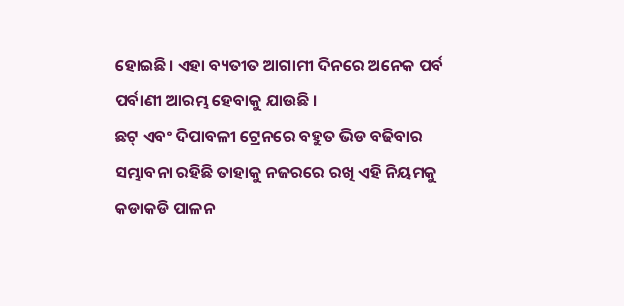ହୋଇଛି। ଏହା ବ୍ୟତୀତ ଆଗାମୀ ଦିନରେ ଅନେକ ପର୍ବ ପର୍ବାଣୀ ଆରମ୍ଭ ହେବାକୁ ଯାଉଛି ।
ଛଟ୍ ଏବଂ ଦିପାବଳୀ ଟ୍ରେନରେ ବହୁତ ଭିଡ ବଢିବାର ସମ୍ଭାବନା ରହିଛି ତାହାକୁ ନଜରରେ ରଖି ଏହି ନିୟମକୁ କଡାକଡି ପାଳନ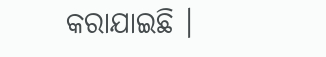କରାଯାଇଛି ।